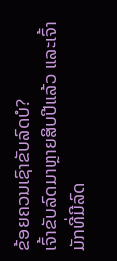ຂ້ອຍຄວນເຊົາຂັບລົດບໍ?
ເຈົ້າຂັບລົດມາຫຼາຍສິບປີແລ້ວ ແລະເຈົ້າມັກທີ່ມີລົດ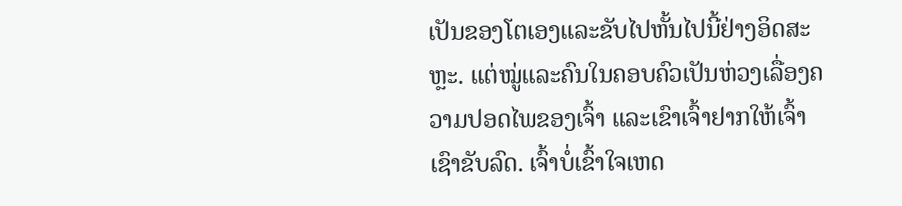ເປັນຂອງໂຕເອງແລະຂັບໄປຫັ້ນໄປນີ້ຢ່າງອິດສະຫຼະ. ແຕ່ໝູ່ແລະຄົນໃນຄອບຄົວເປັນຫ່ວງເລື່ອງຄວາມປອດໄພຂອງເຈົ້າ ແລະເຂົາເຈົ້າຢາກໃຫ້ເຈົ້າເຊົາຂັບລົດ. ເຈົ້າບໍ່ເຂົ້າໃຈເຫດ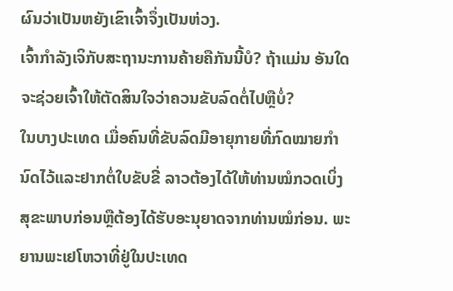ຜົນວ່າເປັນຫຍັງເຂົາເຈົ້າຈຶ່ງເປັນຫ່ວງ.
ເຈົ້າກຳລັງເຈິກັບສະຖານະການຄ້າຍຄືກັນນີ້ບໍ? ຖ້າແມ່ນ ອັນໃດຈະຊ່ວຍເຈົ້າໃຫ້ຕັດສິນໃຈວ່າຄວນຂັບລົດຕໍ່ໄປຫຼືບໍ່?
ໃນບາງປະເທດ ເມື່ອຄົນທີ່ຂັບລົດມີອາຍຸກາຍທີ່ກົດໝາຍກຳນົດໄວ້ແລະຢາກຕໍ່ໃບຂັບຂີ່ ລາວຕ້ອງໄດ້ໃຫ້ທ່ານໝໍກວດເບິ່ງສຸຂະພາບກ່ອນຫຼືຕ້ອງໄດ້ຮັບອະນຸຍາດຈາກທ່ານໝໍກ່ອນ. ພະຍານພະເຢໂຫວາທີ່ຢູ່ໃນປະເທດ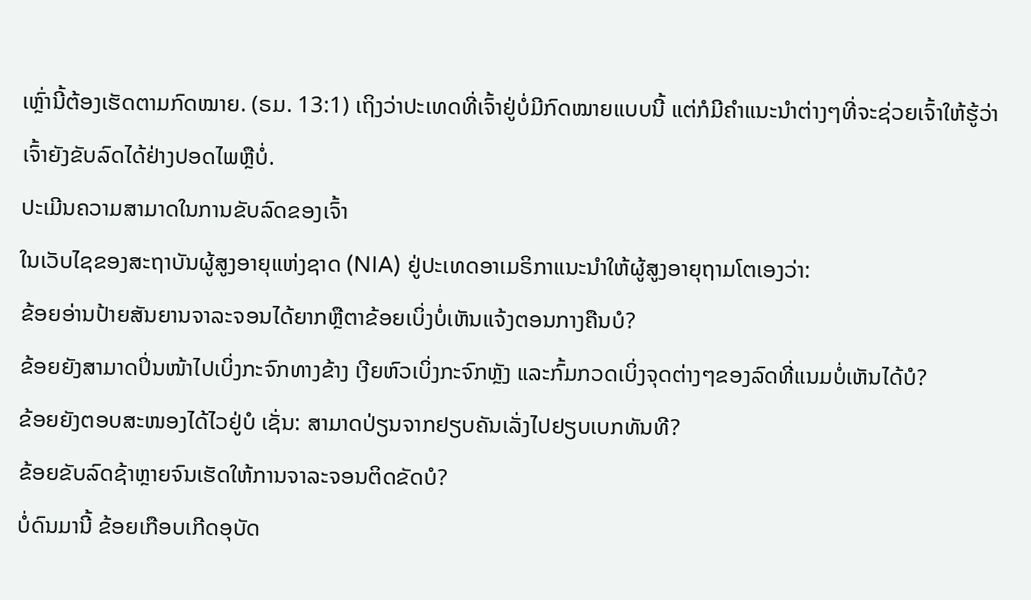ເຫຼົ່ານີ້ຕ້ອງເຮັດຕາມກົດໝາຍ. (ຣມ. 13:1) ເຖິງວ່າປະເທດທີ່ເຈົ້າຢູ່ບໍ່ມີກົດໝາຍແບບນີ້ ແຕ່ກໍມີຄຳແນະນຳຕ່າງໆທີ່ຈະຊ່ວຍເຈົ້າໃຫ້ຮູ້ວ່າເຈົ້າຍັງຂັບລົດໄດ້ຢ່າງປອດໄພຫຼືບໍ່.
ປະເມີນຄວາມສາມາດໃນການຂັບລົດຂອງເຈົ້າ
ໃນເວັບໄຊຂອງສະຖາບັນຜູ້ສູງອາຍຸແຫ່ງຊາດ (NIA) ຢູ່ປະເທດອາເມຣິກາແນະນຳໃຫ້ຜູ້ສູງອາຍຸຖາມໂຕເອງວ່າ:
ຂ້ອຍອ່ານປ້າຍສັນຍານຈາລະຈອນໄດ້ຍາກຫຼືຕາຂ້ອຍເບິ່ງບໍ່ເຫັນແຈ້ງຕອນກາງຄືນບໍ?
ຂ້ອຍຍັງສາມາດປິ່ນໜ້າໄປເບິ່ງກະຈົກທາງຂ້າງ ເງີຍຫົວເບິ່ງກະຈົກຫຼັງ ແລະກົ້ມກວດເບິ່ງຈຸດຕ່າງໆຂອງລົດທີ່ແນມບໍ່ເຫັນໄດ້ບໍ?
ຂ້ອຍຍັງຕອບສະໜອງໄດ້ໄວຢູ່ບໍ ເຊັ່ນ: ສາມາດປ່ຽນຈາກຢຽບຄັນເລັ່ງໄປຢຽບເບກທັນທີ?
ຂ້ອຍຂັບລົດຊ້າຫຼາຍຈົນເຮັດໃຫ້ການຈາລະຈອນຕິດຂັດບໍ?
ບໍ່ດົນມານີ້ ຂ້ອຍເກືອບເກີດອຸບັດ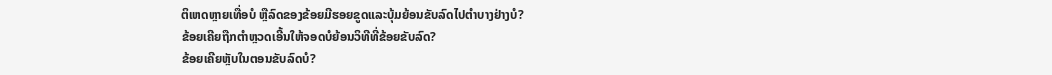ຕິເຫດຫຼາຍເທື່ອບໍ ຫຼືລົດຂອງຂ້ອຍມີຮອຍຂູດແລະບຸ້ມຍ້ອນຂັບລົດໄປຕຳບາງຢ່າງບໍ?
ຂ້ອຍເຄີຍຖືກຕຳຫຼວດເອີ້ນໃຫ້ຈອດບໍຍ້ອນວິທີທີ່ຂ້ອຍຂັບລົດ?
ຂ້ອຍເຄີຍຫຼັບໃນຕອນຂັບລົດບໍ?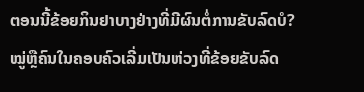ຕອນນີ້ຂ້ອຍກິນຢາບາງຢ່າງທີ່ມີຜົນຕໍ່ການຂັບລົດບໍ?
ໝູ່ຫຼືຄົນໃນຄອບຄົວເລີ່ມເປັນຫ່ວງທີ່ຂ້ອຍຂັບລົດ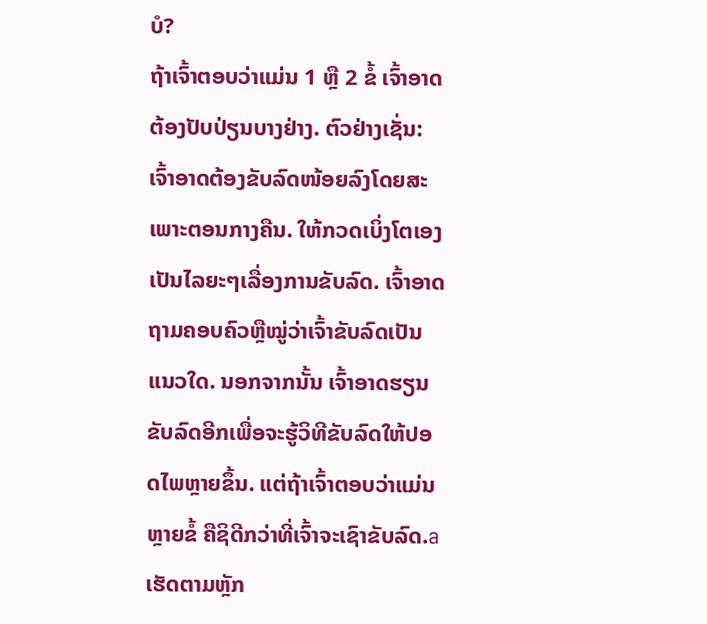ບໍ?
ຖ້າເຈົ້າຕອບວ່າແມ່ນ 1 ຫຼື 2 ຂໍ້ ເຈົ້າອາດຕ້ອງປັບປ່ຽນບາງຢ່າງ. ຕົວຢ່າງເຊັ່ນ: ເຈົ້າອາດຕ້ອງຂັບລົດໜ້ອຍລົງໂດຍສະເພາະຕອນກາງຄືນ. ໃຫ້ກວດເບິ່ງໂຕເອງເປັນໄລຍະໆເລື່ອງການຂັບລົດ. ເຈົ້າອາດຖາມຄອບຄົວຫຼືໝູ່ວ່າເຈົ້າຂັບລົດເປັນແນວໃດ. ນອກຈາກນັ້ນ ເຈົ້າອາດຮຽນຂັບລົດອີກເພື່ອຈະຮູ້ວິທີຂັບລົດໃຫ້ປອດໄພຫຼາຍຂຶ້ນ. ແຕ່ຖ້າເຈົ້າຕອບວ່າແມ່ນຫຼາຍຂໍ້ ຄືຊິດີກວ່າທີ່ເຈົ້າຈະເຊົາຂັບລົດ.a
ເຮັດຕາມຫຼັກ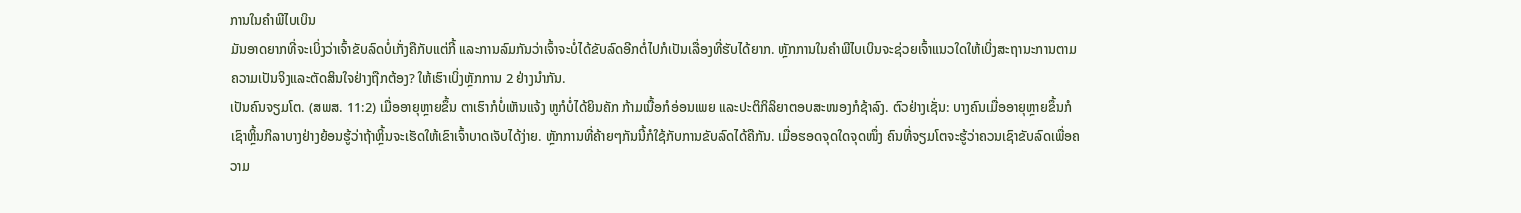ການໃນຄຳພີໄບເບິນ
ມັນອາດຍາກທີ່ຈະເບິ່ງວ່າເຈົ້າຂັບລົດບໍ່ເກັ່ງຄືກັບແຕ່ກີ້ ແລະການລົມກັນວ່າເຈົ້າຈະບໍ່ໄດ້ຂັບລົດອີກຕໍ່ໄປກໍເປັນເລື່ອງທີ່ຮັບໄດ້ຍາກ. ຫຼັກການໃນຄຳພີໄບເບິນຈະຊ່ວຍເຈົ້າແນວໃດໃຫ້ເບິ່ງສະຖານະການຕາມຄວາມເປັນຈິງແລະຕັດສິນໃຈຢ່າງຖືກຕ້ອງ? ໃຫ້ເຮົາເບິ່ງຫຼັກການ 2 ຢ່າງນຳກັນ.
ເປັນຄົນຈຽມໂຕ. (ສພສ. 11:2) ເມື່ອອາຍຸຫຼາຍຂຶ້ນ ຕາເຮົາກໍບໍ່ເຫັນແຈ້ງ ຫູກໍບໍ່ໄດ້ຍິນຄັກ ກ້າມເນື້ອກໍອ່ອນເພຍ ແລະປະຕິກິລິຍາຕອບສະໜອງກໍຊ້າລົງ. ຕົວຢ່າງເຊັ່ນ: ບາງຄົນເມື່ອອາຍຸຫຼາຍຂຶ້ນກໍເຊົາຫຼິ້ນກິລາບາງຢ່າງຍ້ອນຮູ້ວ່າຖ້າຫຼິ້ນຈະເຮັດໃຫ້ເຂົາເຈົ້າບາດເຈັບໄດ້ງ່າຍ. ຫຼັກການທີ່ຄ້າຍໆກັນນີ້ກໍໃຊ້ກັບການຂັບລົດໄດ້ຄືກັນ. ເມື່ອຮອດຈຸດໃດຈຸດໜຶ່ງ ຄົນທີ່ຈຽມໂຕຈະຮູ້ວ່າຄວນເຊົາຂັບລົດເພື່ອຄວາມ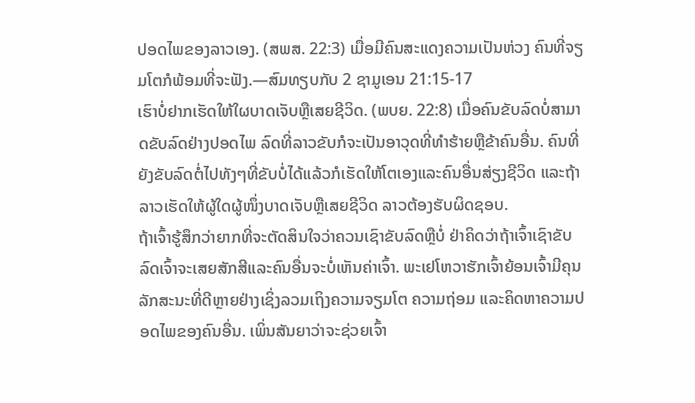ປອດໄພຂອງລາວເອງ. (ສພສ. 22:3) ເມື່ອມີຄົນສະແດງຄວາມເປັນຫ່ວງ ຄົນທີ່ຈຽມໂຕກໍພ້ອມທີ່ຈະຟັງ.—ສົມທຽບກັບ 2 ຊາມູເອນ 21:15-17
ເຮົາບໍ່ຢາກເຮັດໃຫ້ໃຜບາດເຈັບຫຼືເສຍຊີວິດ. (ພບຍ. 22:8) ເມື່ອຄົນຂັບລົດບໍ່ສາມາດຂັບລົດຢ່າງປອດໄພ ລົດທີ່ລາວຂັບກໍຈະເປັນອາວຸດທີ່ທຳຮ້າຍຫຼືຂ້າຄົນອື່ນ. ຄົນທີ່ຍັງຂັບລົດຕໍ່ໄປທັງໆທີ່ຂັບບໍ່ໄດ້ແລ້ວກໍເຮັດໃຫ້ໂຕເອງແລະຄົນອື່ນສ່ຽງຊີວິດ ແລະຖ້າລາວເຮັດໃຫ້ຜູ້ໃດຜູ້ໜຶ່ງບາດເຈັບຫຼືເສຍຊີວິດ ລາວຕ້ອງຮັບຜິດຊອບ.
ຖ້າເຈົ້າຮູ້ສຶກວ່າຍາກທີ່ຈະຕັດສິນໃຈວ່າຄວນເຊົາຂັບລົດຫຼືບໍ່ ຢ່າຄິດວ່າຖ້າເຈົ້າເຊົາຂັບລົດເຈົ້າຈະເສຍສັກສີແລະຄົນອື່ນຈະບໍ່ເຫັນຄ່າເຈົ້າ. ພະເຢໂຫວາຮັກເຈົ້າຍ້ອນເຈົ້າມີຄຸນລັກສະນະທີ່ດີຫຼາຍຢ່າງເຊິ່ງລວມເຖິງຄວາມຈຽມໂຕ ຄວາມຖ່ອມ ແລະຄິດຫາຄວາມປອດໄພຂອງຄົນອື່ນ. ເພິ່ນສັນຍາວ່າຈະຊ່ວຍເຈົ້າ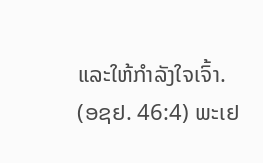ແລະໃຫ້ກຳລັງໃຈເຈົ້າ. (ອຊຢ. 46:4) ພະເຢ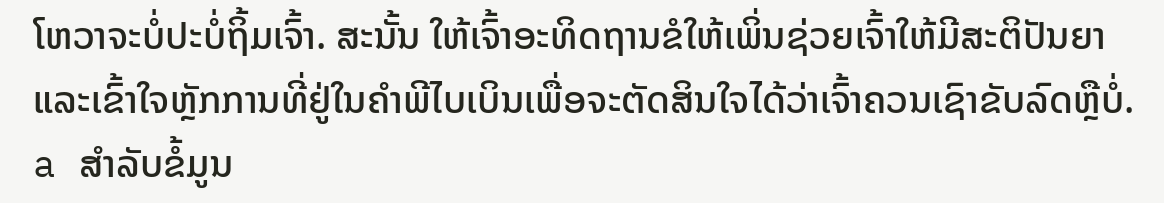ໂຫວາຈະບໍ່ປະບໍ່ຖິ້ມເຈົ້າ. ສະນັ້ນ ໃຫ້ເຈົ້າອະທິດຖານຂໍໃຫ້ເພິ່ນຊ່ວຍເຈົ້າໃຫ້ມີສະຕິປັນຍາແລະເຂົ້າໃຈຫຼັກການທີ່ຢູ່ໃນຄຳພີໄບເບິນເພື່ອຈະຕັດສິນໃຈໄດ້ວ່າເຈົ້າຄວນເຊົາຂັບລົດຫຼືບໍ່.
a ສຳລັບຂໍ້ມູນ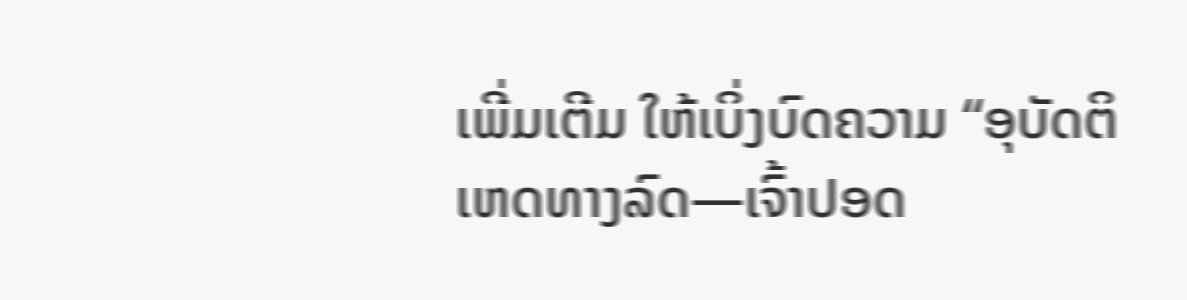ເພີ່ມເຕີມ ໃຫ້ເບິ່ງບົດຄວາມ “ອຸບັດຕິເຫດທາງລົດ—ເຈົ້າປອດ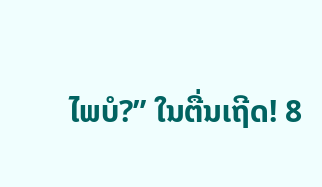ໄພບໍ?” ໃນຕື່ນເຖີດ! 8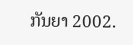ກັນຍາ 2002.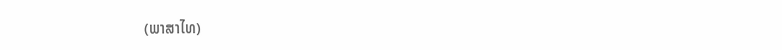(ພາສາໄທ)